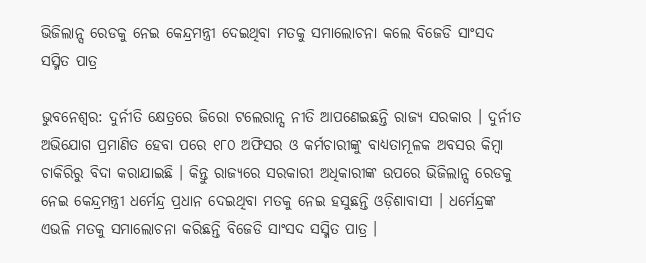ଭିଜିଲାନ୍ସ ରେଡକୁ ନେଇ କେନ୍ଦ୍ରମନ୍ତ୍ରୀ ଦେଇଥିବା ମତକୁ ସମାଲୋଚନା କଲେ ବିଜେଡି ସାଂସଦ ସସ୍ମିତ ପାତ୍ର

ଭୁବନେଶ୍ୱର: ଦୁର୍ନୀତି କ୍ଷେତ୍ରରେ ଜିରୋ ଟଲେରାନ୍ସ ନୀତି ଆପଣେଇଛନ୍ତି ରାଜ୍ୟ ସରକାର । ଦୁର୍ନୀତ ଅଭିଯୋଗ ପ୍ରମାଣିତ ହେବା ପରେ ୧୮୦ ଅଫିସର ଓ କର୍ମଚାରୀଙ୍କୁ ବାଧ୍ୟତାମୂଳକ ଅବସର କିମ୍ବା ଚାକିରିରୁ ବିଦା କରାଯାଇଛି । କିନ୍ତୁ ରାଜ୍ୟରେ ସରକାରୀ ଅଧିକାରୀଙ୍କ ଉପରେ ଭିଜିଲାନ୍ସ ରେଡକୁ ନେଇ କେନ୍ଦ୍ରମନ୍ତ୍ରୀ ଧର୍ମେନ୍ଦ୍ର ପ୍ରଧାନ ଦେଇଥିବା ମତକୁ ନେଇ ହସୁଛନ୍ତି ଓଡ଼ିଶାବାସୀ । ଧର୍ମେନ୍ଦ୍ରଙ୍କ ଏଭଳି ମତକୁ ସମାଲୋଚନା କରିଛନ୍ତି ବିଜେଡି ସାଂସଦ ସସ୍ମିତ ପାତ୍ର ।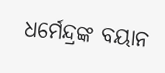ଧର୍ମେନ୍ଦ୍ରଙ୍କ ବୟାନ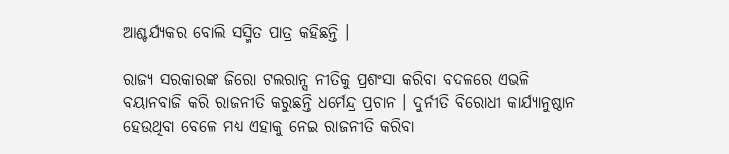ଆଶ୍ଚର୍ଯ୍ୟକର ବୋଲି ସସ୍ମିତ ପାତ୍ର କହିଛନ୍ତି ।

ରାଜ୍ୟ ସରକାରଙ୍କ ଜିରୋ ଟଲରାନ୍ସ ନୀତିକୁ ପ୍ରଶଂସା କରିବା ବଦଳରେ ଏଭଳି ବୟାନବାଜି କରି ରାଜନୀତି କରୁଛନ୍ତି ଧର୍ମେନ୍ଦ୍ର ପ୍ରଚାନ । ଦୁର୍ନୀତି ବିରୋଧୀ କାର୍ଯ୍ୟାନୁଷ୍ଠାନ ହେଉଥିବା ବେଳେ ମଧ୍ୟ ଏହାକୁ ନେଇ ରାଜନୀତି କରିବା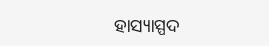ହାସ୍ୟାସ୍ପଦ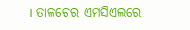। ତାଳଚେର ଏମସିଏଲରେ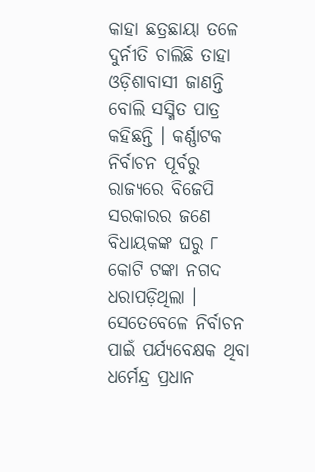କାହା ଛତ୍ରଛାୟା ତଳେ ଦୁର୍ନୀତି ଚାଲିଛି ତାହା ଓଡ଼ିଶାବାସୀ ଜାଣନ୍ତି ବୋଲି ସସ୍ମିତ ପାତ୍ର କହିଛନ୍ତି । କର୍ଣ୍ଣାଟକ ନିର୍ବାଚନ ପୂର୍ବରୁ ରାଜ୍ୟରେ ବିଜେପି ସରକାରର ଜଣେ ବିଧାୟକଙ୍କ ଘରୁ ୮ କୋଟି ଟଙ୍କା ନଗଦ ଧରାପଡ଼ିଥିଲା । ସେତେବେଳେ ନିର୍ବାଚନ ପାଇଁ ପର୍ଯ୍ୟବେକ୍ଷକ ଥିବା ଧର୍ମେନ୍ଦ୍ର ପ୍ରଧାନ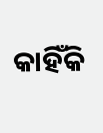କାହିଁକି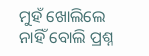ମୁହଁ ଖୋଲିଲେ ନାହିଁ ବୋଲି ପ୍ରଶ୍ନ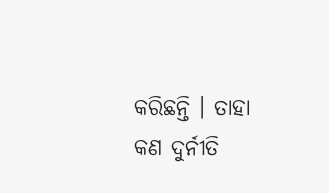କରିଛନ୍ତି । ତାହା କଣ ଦୁର୍ନୀତି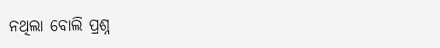ନଥିଲା ବୋଲି ପ୍ରଶ୍ନ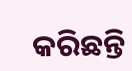କରିଛନ୍ତି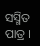ସସ୍ମିତ ପାତ୍ର ।